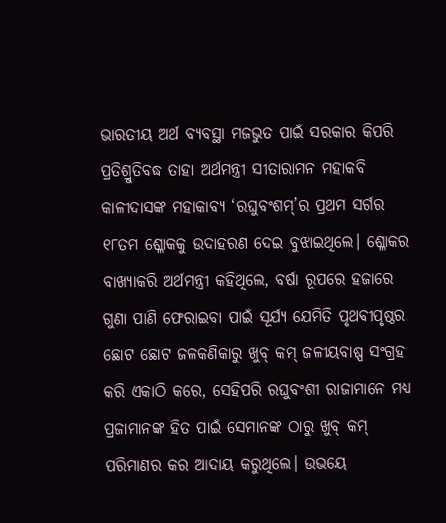ଭାରତୀୟ ଅର୍ଥ ବ୍ୟବସ୍ଥା ମଜଭୁତ ପାଇଁ ସରକାର କିପରି ପ୍ରତିଶ୍ରୁତିବଦ୍ଧ ତାହା ଅର୍ଥମନ୍ତ୍ରୀ ସୀତାରାମନ ମହାକବି କାଳୀଦାସଙ୍କ ମହାକାବ୍ୟ ‘ରଘୁବଂଶମ୍’ର ପ୍ରଥମ ସର୍ଗର ୧୮ତମ ଶ୍ଳୋକକୁ ଉଦାହରଣ ଦେଇ ବୁଝାଇଥିଲେ। ଶ୍ଳୋକର ବାଖ୍ୟାକରି ଅର୍ଥମନ୍ତ୍ରୀ କହିଥିଲେ, ବର୍ଷା ରୂପରେ ହଜାରେ ଗୁଣା ପାଣି ଫେରାଇବା ପାଇଁ ସୂର୍ଯ୍ୟ ଯେମିତି ପୃଥବୀପୃଷ୍ଠର ଛୋଟ ଛୋଟ ଜଳକଣିକାରୁ ଖୁବ୍ କମ୍ ଜଳୀୟବାଷ୍ପ ସଂଗ୍ରହ କରି ଏକାଠି କରେ, ସେହିପରି ରଘୁବଂଶୀ ରାଜାମାନେ ମଧ୍ୟ ପ୍ରଜାମାନଙ୍କ ହିତ ପାଇଁ ସେମାନଙ୍କ ଠାରୁ ଖୁବ୍ କମ୍ ପରିମାଣର କର ଆଦାୟ କରୁଥିଲେ। ଉଭୟେ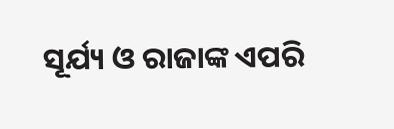ସୂର୍ଯ୍ୟ ଓ ରାଜାଙ୍କ ଏପରି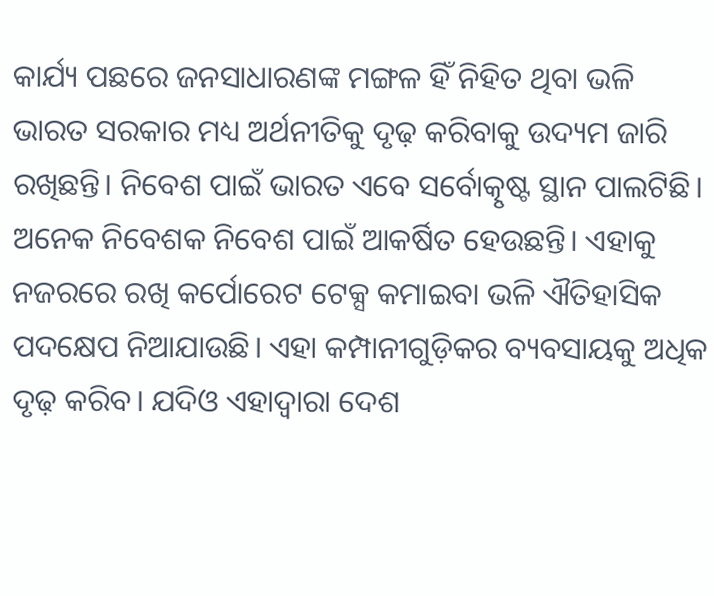କାର୍ଯ୍ୟ ପଛରେ ଜନସାଧାରଣଙ୍କ ମଙ୍ଗଳ ହିଁ ନିହିତ ଥିବା ଭଳି ଭାରତ ସରକାର ମଧ୍ୟ ଅର୍ଥନୀତିକୁ ଦୃଢ଼ କରିବାକୁ ଉଦ୍ୟମ ଜାରି ରଖିଛନ୍ତି। ନିବେଶ ପାଇଁ ଭାରତ ଏବେ ସର୍ବୋତ୍କୃଷ୍ଟ ସ୍ଥାନ ପାଲଟିଛି। ଅନେକ ନିବେଶକ ନିବେଶ ପାଇଁ ଆକର୍ଷିତ ହେଉଛନ୍ତି। ଏହାକୁ ନଜରରେ ରଖି କର୍ପୋରେଟ ଟେକ୍ସ କମାଇବା ଭଳି ଐତିହାସିକ ପଦକ୍ଷେପ ନିଆଯାଉଛି। ଏହା କମ୍ପାନୀଗୁଡ଼ିକର ବ୍ୟବସାୟକୁ ଅଧିକ ଦୃଢ଼ କରିବ। ଯଦିଓ ଏହାଦ୍ୱାରା ଦେଶ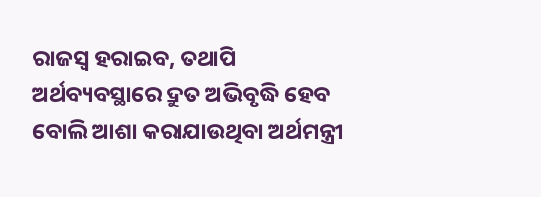ରାଜସ୍ବ ହରାଇବ, ତଥାପି ଅର୍ଥବ୍ୟବସ୍ଥାରେ ଦ୍ରୁତ ଅଭିବୃଦ୍ଧି ହେବ ବୋଲି ଆଶା କରାଯାଉଥିବା ଅର୍ଥମନ୍ତ୍ରୀ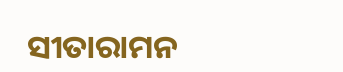ସୀତାରାମନ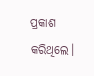ପ୍ରକାଶ କରିଥିଲେ।